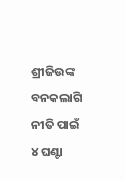ଶ୍ରୀଜିଉଙ୍କ ବନକଲାଗି ନୀତି ପାଇଁ ୪ ଘଣ୍ଟା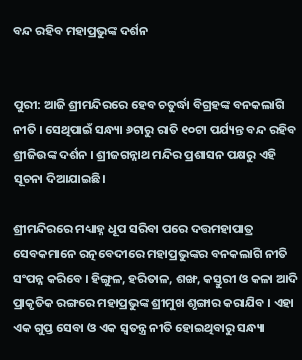ବନ୍ଦ ରହିବ ମହାପ୍ରଭୁଙ୍କ ଦର୍ଶନ


ପୁରୀ: ଆଜି ଶ୍ରୀମନ୍ଦିରରେ ହେବ ଚତୁର୍ଦ୍ଧା ବିଗ୍ରହଙ୍କ ବନକଲାଗି ନୀତି । ସେଥିପାଇଁ ସନ୍ଧ୍ୟା ୬ଟାରୁ ରାତି ୧୦ଟା ପର୍ଯ୍ୟନ୍ତ ବନ୍ଦ ରହିବ ଶ୍ରୀଜିଉଙ୍କ ଦର୍ଶନ । ଶ୍ରୀଜଗନ୍ନାଥ ମନ୍ଦିର ପ୍ରଶାସନ ପକ୍ଷରୁ ଏହି ସୂଚନା ଦିଆଯାଇଛି।

ଶ୍ରୀମନ୍ଦିରରେ ମଧ୍ୟାହ୍ନ ଧୂପ ସରିବା ପରେ ଦତ୍ତମହାପାତ୍ର ସେବକମାନେ ରତ୍ନବେଦୀରେ ମହାପ୍ରଭୁଙ୍କର ବନକଲାଗି ନୀତି ସଂପନ୍ନ କରିବେ । ହିଙ୍ଗୁଳ, ହରିତାଳ, ଶଙ୍ଖ, କସ୍ତୁରୀ ଓ କଳା ଆଦି ପ୍ରାକୃତିକ ରଙ୍ଗରେ ମହାପ୍ରଭୁଙ୍କ ଶ୍ରୀମୁଖ ଶୃଙ୍ଗାର କରାଯିବ । ଏହା ଏକ ଗୁପ୍ତ ସେବା ଓ ଏକ ସ୍ୱତନ୍ତ୍ର ନୀତି ହୋଇଥିବାରୁ ସନ୍ଧ୍ୟା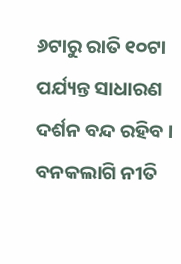୬ଟାରୁ ରାତି ୧୦ଟା ପର୍ଯ୍ୟନ୍ତ ସାଧାରଣ ଦର୍ଶନ ବନ୍ଦ ରହିବ । ବନକଲାଗି ନୀତି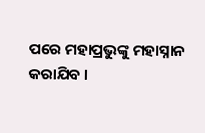ପରେ ମହାପ୍ରଭୁଙ୍କୁ ମହାସ୍ନାନ କରାଯିବ ।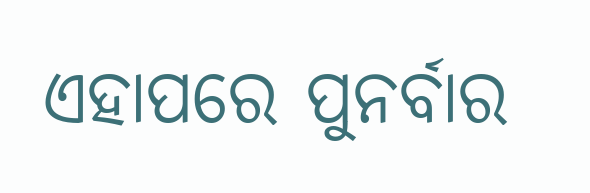ଏହାପରେ ପୁନର୍ବାର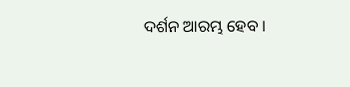ଦର୍ଶନ ଆରମ୍ଭ ହେବ ।